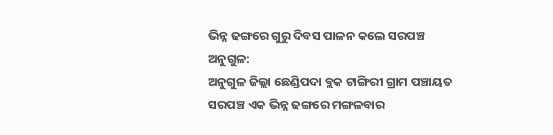ଭିନ୍ନ ଢଙ୍ଗରେ ଗୁରୁ ଦିବସ ପାଳନ କଲେ ସରପଞ୍ଚ
ଅନୁଗୁଳ:
ଅନୁଗୁଳ ଜିଲ୍ଲା ଛେଣ୍ଡିପଦା ବ୍ଲକ ଟାଙ୍ଗିରୀ ଗ୍ରାମ ପଞ୍ଚାୟତ ସରପଞ୍ଚ ଏକ ଭିନ୍ନ ଢଙ୍ଗରେ ମଙ୍ଗଳବାର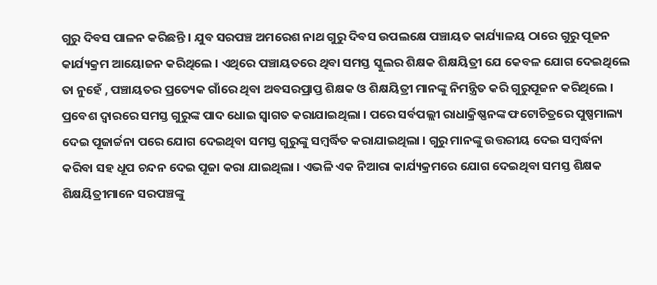ଗୁରୁ ଦିବସ ପାଳନ କରିଛନ୍ତି । ଯୁବ ସରପଞ୍ଚ ଅମରେଶ ନାଥ ଗୁରୁ ଦିବସ ଉପଲକ୍ଷେ ପଞ୍ଚାୟତ କାର୍ଯ୍ୟାଳୟ ଠାରେ ଗୁରୁ ପୂଜନ କାର୍ଯ୍ୟକ୍ରମ ଆୟୋଜନ କରିଥିଲେ । ଏଥିରେ ପଞ୍ଚାୟତରେ ଥିବା ସମସ୍ତ ସ୍କୁଲର ଶିକ୍ଷକ ଶିକ୍ଷୟିତ୍ରୀ ଯେ କେବଳ ଯୋଗ ଦେଇଥିଲେ ତା ନୁହେଁ , ପଞ୍ଚାୟତର ପ୍ରତ୍ୟେକ ଗାଁରେ ଥିବା ଅବସରପ୍ରାପ୍ତ ଶିକ୍ଷକ ଓ ଶିକ୍ଷୟିତ୍ରୀ ମାନଙ୍କୁ ନିମନ୍ତ୍ରିତ କରି ଗୁରୁପୂଜନ କରିଥିଲେ । ପ୍ରବେଶ ଦ୍ୱାରରେ ସମସ୍ତ ଗୁରୁଙ୍କ ପାଦ ଧୋଇ ସ୍ୱାଗତ କରାଯାଇଥିଲା । ପରେ ସର୍ବପଲ୍ଲୀ ରାଧାକ୍ରିଷ୍ଣନଙ୍କ ଫଟୋଚିତ୍ରରେ ପୁଷ୍ପମାଲ୍ୟ ଦେଇ ପୂଜାର୍ଚ୍ଚନା ପରେ ଯୋଗ ଦେଇଥିବା ସମସ୍ତ ଗୁରୁଙ୍କୁ ସମ୍ବର୍ଦ୍ଧିତ କରାଯାଇଥିଲା । ଗୁରୁ ମାନଙ୍କୁ ଉତ୍ତରୀୟ ଦେଇ ସମ୍ବର୍ଦ୍ଧନା କରିବା ସହ ଧୂପ ଚନ୍ଦନ ଦେଇ ପୂଜା କରା ଯାଇଥିଲା । ଏଭଳି ଏକ ନିଆରା କାର୍ଯ୍ୟକ୍ରମରେ ଯୋଗ ଦେଇଥିବା ସମସ୍ତ ଶିକ୍ଷକ ଶିକ୍ଷୟିତ୍ରୀମାନେ ସରପଞ୍ଚଙ୍କୁ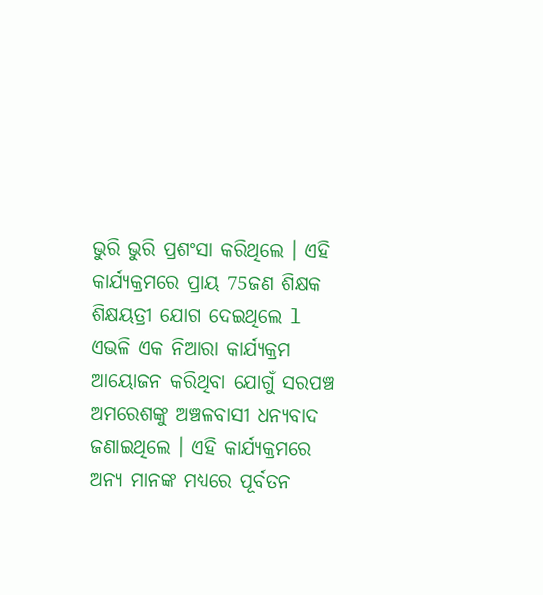ଭୁରି ଭୁରି ପ୍ରଶଂସା କରିଥିଲେ । ଏହି କାର୍ଯ୍ୟକ୍ରମରେ ପ୍ରାୟ 75ଜଣ ଶିକ୍ଷକ ଶିକ୍ଷୟତ୍ରୀ ଯୋଗ ଦେଇଥିଲେ l ଏଭଳି ଏକ ନିଆରା କାର୍ଯ୍ୟକ୍ରମ ଆୟୋଜନ କରିଥିବା ଯୋଗୁଁ ସରପଞ୍ଚ ଅମରେଶଙ୍କୁ ଅଞ୍ଚଳବାସୀ ଧନ୍ୟବାଦ ଜଣାଇଥିଲେ । ଏହି କାର୍ଯ୍ୟକ୍ରମରେ ଅନ୍ୟ ମାନଙ୍କ ମଧ୍ୟରେ ପୂର୍ବତନ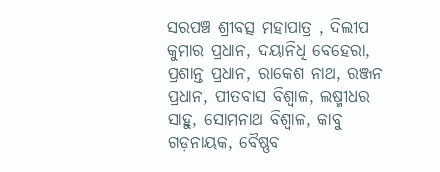ସରପଞ୍ଚ ଶ୍ରୀବତ୍ସ ମହାପାତ୍ର , ଦିଲୀପ କୁମାର ପ୍ରଧାନ, ଦୟାନିଧି ବେହେରା, ପ୍ରଶାନ୍ତ ପ୍ରଧାନ, ରାକେଶ ନାଥ, ରଞ୍ଜନ ପ୍ରଧାନ, ପୀତବାସ ବିଶ୍ୱାଳ, ଲଷ୍ମୀଧର ସାହୁ, ସୋମନାଥ ବିଶ୍ୱାଳ, କାବୁ ଗଡ଼ନାୟକ, ବୈଷ୍ଣବ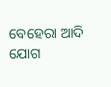ବେହେରା ଆଦି ଯୋଗ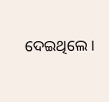ଦେଇଥିଲେ ।